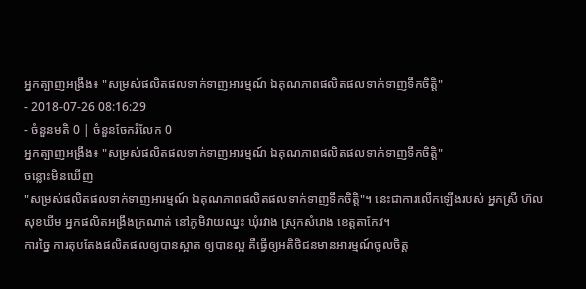អ្នកត្បាញអង្រឹង៖ "សម្រស់ផលិតផលទាក់ទាញអារម្មណ៍ ឯគុណភាពផលិតផលទាក់ទាញទឹកចិត្តិ"
- 2018-07-26 08:16:29
- ចំនួនមតិ 0 | ចំនួនចែករំលែក 0
អ្នកត្បាញអង្រឹង៖ "សម្រស់ផលិតផលទាក់ទាញអារម្មណ៍ ឯគុណភាពផលិតផលទាក់ទាញទឹកចិត្តិ"
ចន្លោះមិនឃើញ
"សម្រស់ផលិតផលទាក់ទាញអារម្មណ៍ ឯគុណភាពផលិតផលទាក់ទាញទឹកចិត្តិ"។ នេះជាការលើកឡើងរបស់ អ្នកស្រី ហ៊ល សុខឃីម អ្នកផលិតអង្រឹងក្រណាត់ នៅភូមិវាយឈ្នះ ឃុំរវាង ស្រុកសំរោង ខេត្តតាកែវ។
ការច្នៃ ការតុបតែងផលិតផលឲ្យបានស្អាត ឲ្យបានល្អ គឺធ្វើឲ្យអតិថិជនមានអារម្មណ៍ចូលចិត្ត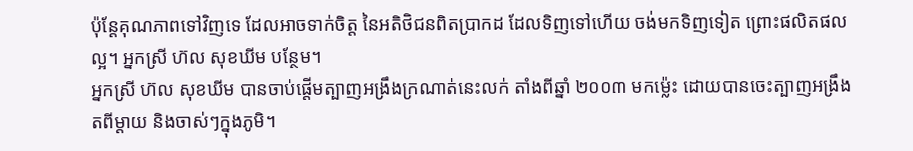ប៉ុន្ដែគុណភាពទៅវិញទេ ដែលអាចទាក់ចិត្ត នៃអតិថិជនពិតប្រាកដ ដែលទិញទៅហើយ ចង់មកទិញទៀត ព្រោះផលិតផលល្អ។ អ្នកស្រី ហ៊ល សុខឃីម បន្ថែម។
អ្នកស្រី ហ៊ល សុខឃីម បានចាប់ផ្ដើមត្បាញអង្រឹងក្រណាត់នេះលក់ តាំងពីឆ្នាំ ២០០៣ មកម៉្លេះ ដោយបានចេះត្បាញអង្រឹង តពីម្តាយ និងចាស់ៗក្នុងភូមិ។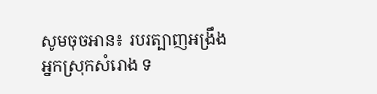សូមចុចអាន៖ របរត្បាញអង្រឹង អ្នកស្រុកសំរោង ទ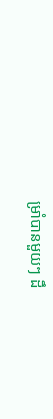ម្រាំបានមួយៗ ដឹ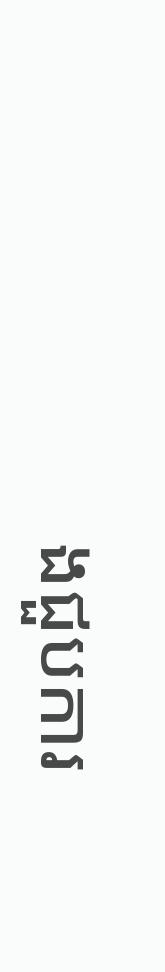ងជួបការ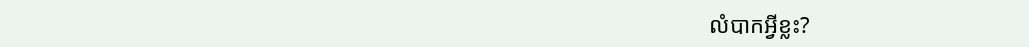លំបាកអ្វីខ្លះ?